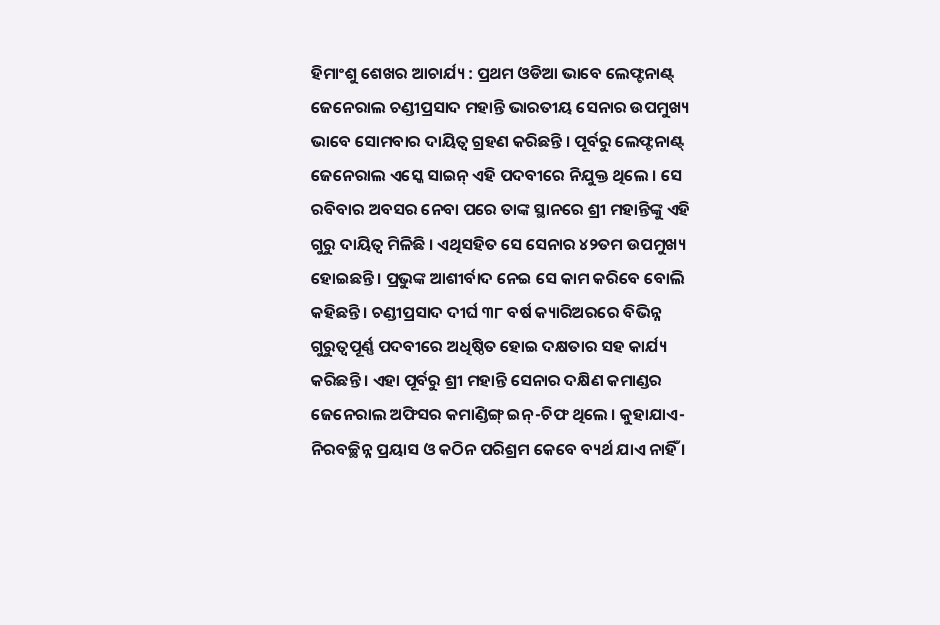ହିମାଂଶୁ ଶେଖର ଆଚାର୍ଯ୍ୟ : ପ୍ରଥମ ଓଡିଆ ଭାବେ ଲେଫ୍ଟନାଣ୍ଟ୍ ଜେନେରାଲ ଚଣ୍ଡୀପ୍ରସାଦ ମହାନ୍ତି ଭାରତୀୟ ସେନାର ଉପମୁଖ୍ୟ ଭାବେ ସୋମବାର ଦାୟିତ୍ୱ ଗ୍ରହଣ କରିଛନ୍ତି । ପୂର୍ବରୁ ଲେଫ୍ଟନାଣ୍ଟ୍ ଜେନେରାଲ ଏସ୍କେ ସାଇନ୍ ଏହି ପଦବୀରେ ନିଯୁକ୍ତ ଥିଲେ । ସେ ରବିବାର ଅବସର ନେବା ପରେ ତାଙ୍କ ସ୍ଥାନରେ ଶ୍ରୀ ମହାନ୍ତିଙ୍କୁ ଏହି ଗୁରୁ ଦାୟିତ୍ୱ ମିଳିଛି । ଏଥିସହିତ ସେ ସେନାର ୪୨ତମ ଉପମୁଖ୍ୟ ହୋଇଛନ୍ତି । ପ୍ରଭୁଙ୍କ ଆଶୀର୍ବାଦ ନେଇ ସେ କାମ କରିବେ ବୋଲି କହିଛନ୍ତି । ଚଣ୍ଡୀପ୍ରସାଦ ଦୀର୍ଘ ୩୮ ବର୍ଷ କ୍ୟାରିଅରରେ ବିଭିନ୍ନ ଗୁରୁତ୍ୱପୂର୍ଣ୍ଣ ପଦବୀରେ ଅଧିଷ୍ଠିତ ହୋଇ ଦକ୍ଷତାର ସହ କାର୍ଯ୍ୟ କରିଛନ୍ତି । ଏହା ପୂର୍ବରୁ ଶ୍ରୀ ମହାନ୍ତି ସେନାର ଦକ୍ଷିଣ କମାଣ୍ଡର ଜେନେରାଲ ଅଫିସର କମାଣ୍ଡିଙ୍ଗ୍ ଇନ୍-ଚିଫ ଥିଲେ । କୁହାଯାଏ- ନିରବଚ୍ଛିନ୍ନ ପ୍ରୟାସ ଓ କଠିନ ପରିଶ୍ରମ କେବେ ବ୍ୟର୍ଥ ଯାଏ ନାହିଁ ।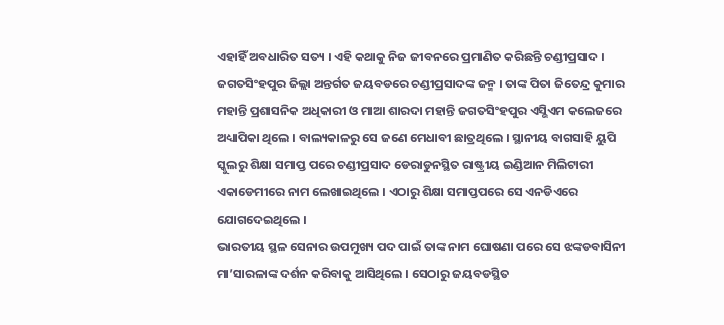ଏହାହିଁ ଅବଧାରିତ ସତ୍ୟ । ଏହି କଥାକୁ ନିଜ ଜୀବନରେ ପ୍ରମାଣିତ କରିଛନ୍ତି ଚଣ୍ଡୀପ୍ରସାଦ ।
ଜଗତସିଂହପୁର ଜିଲ୍ଲା ଅନ୍ତର୍ଗତ ଜୟବଡରେ ଚଣ୍ଡୀପ୍ରସାଦଙ୍କ ଜନ୍ମ । ତାଙ୍କ ପିତା ଜିତେନ୍ଦ୍ର କୁମାର ମହାନ୍ତି ପ୍ରଶାସନିକ ଅଧିକାରୀ ଓ ମାଆ ଶାରଦା ମହାନ୍ତି ଜଗତସିଂହପୁର ଏସ୍ଭିଏମ କଲେଜରେ ଅଧ୍ୟାପିକା ଥିଲେ । ବାଲ୍ୟକାଳରୁ ସେ ଜଣେ ମେଧାବୀ ଛାତ୍ରଥିଲେ । ସ୍ଥାନୀୟ ବାଗସାହି ୟୁପି ସ୍କୁଲରୁ ଶିକ୍ଷା ସମାପ୍ତ ପରେ ଚଣ୍ଡୀପ୍ରସାଦ ଡେରାଡୁନସ୍ଥିତ ରାଷ୍ଟ୍ରୀୟ ଇଣ୍ଡିଆନ ମିଲିଟାରୀ ଏକାଡେମୀରେ ନାମ ଲେଖାଇଥିଲେ । ଏଠାରୁ ଶିକ୍ଷା ସମାପ୍ତପରେ ସେ ଏନଡିଏରେ ଯୋଗଦେଇଥିଲେ ।
ଭାରତୀୟ ସ୍ଥଳ ସେନାର ଉପମୁଖ୍ୟ ପଦ ପାଇଁ ତାଙ୍କ ନାମ ଘୋଷଣା ପରେ ସେ ଝଙ୍କଡବାସିନୀ ମା’ସାରଳାଙ୍କ ଦର୍ଶନ କରିବାକୁ ଆସିଥିଲେ । ସେଠାରୁ ଜୟବଡସ୍ଥିତ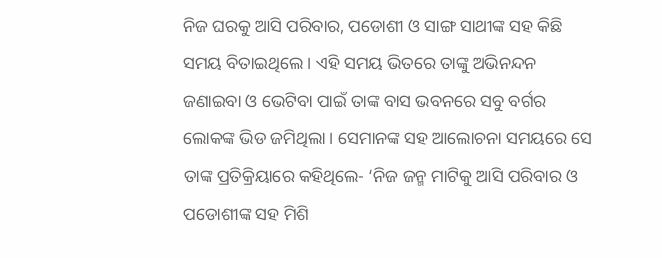ନିଜ ଘରକୁ ଆସି ପରିବାର, ପଡୋଶୀ ଓ ସାଙ୍ଗ ସାଥୀଙ୍କ ସହ କିଛି ସମୟ ବିତାଇଥିଲେ । ଏହି ସମୟ ଭିତରେ ତାଙ୍କୁ ଅଭିନନ୍ଦନ ଜଣାଇବା ଓ ଭେଟିବା ପାଇଁ ତାଙ୍କ ବାସ ଭବନରେ ସବୁ ବର୍ଗର ଲୋକଙ୍କ ଭିଡ ଜମିଥିଲା । ସେମାନଙ୍କ ସହ ଆଲୋଚନା ସମୟରେ ସେ ତାଙ୍କ ପ୍ରତିକ୍ରିୟାରେ କହିଥିଲେ- ‘ନିଜ ଜନ୍ମ ମାଟିକୁ ଆସି ପରିବାର ଓ ପଡୋଶୀଙ୍କ ସହ ମିଶି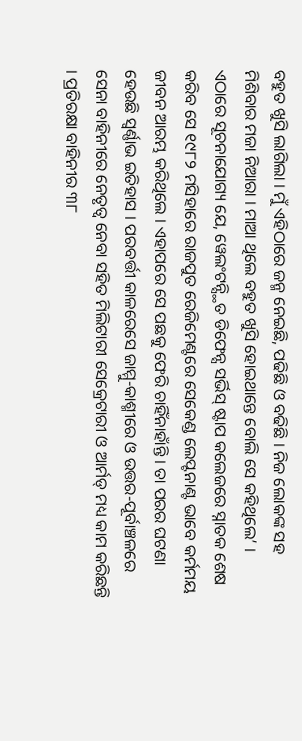ବହୁତ ଖୁସି ଲାଗିଲା । ମୁଁ ଏହିଠାରେ ଜନ୍ମ ନେଇଛି, ପଢିଛି ଓ ବଢିଛି । ନିଜ ଲୋକଙ୍କ ସହ ମିଶିବାର ମଜା ନିଆରା । ମାଆ ଥିଲେ ବହୁତ ଖୁସି ହୋଇଥାନ୍ତେ ବୋଲି ସେ କହିଥିଲେ’ ।
ଏଠାରେ ସୂଚନାଯୋଗ୍ୟ ଯେ, ୱେଲଂଟନ୍ସ୍ଥିତ ଡିଫେନ୍ସ ସର୍ଭିସ୍ ଷ୍ଟାପ କଲେଜରେ ସ୍ନାତକ ଶେଷ କରିବ ସେ ୧୯୮୨ ମସିହାରେ ରାଜପୁତ ରେଜିମେଣ୍ଟରେ ସେକେଣ୍ଡ ଲେପ୍ଟନାଣ୍ଟ ଭାବେ କର୍ମମୟ ଜୀବନ ଆରମ୍ଭ କରିଥିଲେ । ଏହାପରେ ସେ ପଛକୁ ଫେରି ଚାହିଁନାହାଁନ୍ତି । ତା ପରର ଘଟଣା ହେଉଛି ସ୍ୱର୍ଣ୍ଣାଭ ଇତିହାସ । ପରବର୍ତ୍ତୀ କାଳରେସେ ଜାମ୍ମୁ-କାଶ୍ମୀରେ ଓ ଉତ୍ତର-ପୂର୍ବାଞ୍ଚଳରେ ସେନା ବାହିନୀରେ ନେତୃତ୍ୱ ନେବା ସହିତ ମିଲିଟାରୀ ସେକ୍ରେଟାରୀ ଓ ଆର୍ମଡ୍ ମଧ୍ୟ କାମ କରିଛନ୍ତି । ପ୍ରତିରକ୍ଷା ବାହିନୀର ୩୮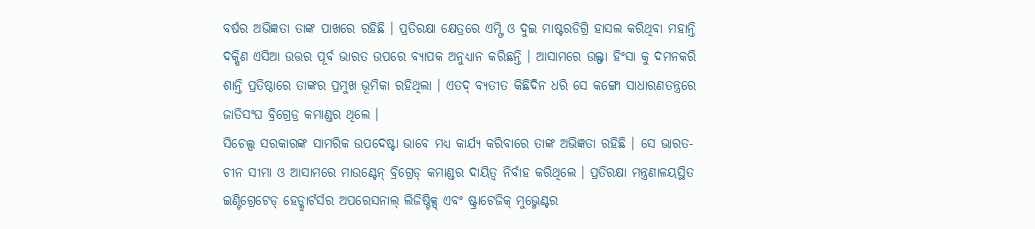ବର୍ଷର ଅଭିଜ୍ଞତା ତାଙ୍କ ପାଖରେ ରହିଛି । ପ୍ରତିରକ୍ଷା କ୍ଷେତ୍ରରେ ଏମ୍ଫି ଓ ଦୁଇ ମାଷ୍ଟରଡିଗ୍ରି ହାସଲ କରିଥିବା ମହାନ୍ତି ଦକ୍ଷିଣ ଏସିଆ ଉତ୍ତର ପୂର୍ବ ଭାରତ ଉପରେ ବ୍ୟାପକ ଅନୁଧ୍ୟାନ କରିଛନ୍ତି । ଆସାମରେ ଉଲ୍ଫା ହିଂସା କୁ ଦମନକରି ଶାନ୍ତି ପ୍ରତିଷ୍ଠାରେ ତାଙ୍କର ପ୍ରମୁଖ ଭୂମିକା ରହିଥିଲା । ଏତଦ୍ ବ୍ୟତୀତ କିଛିଦିନ ଧରି ସେ କଙ୍ଗୋ ସାଧାରଣତନ୍ତ୍ରରେ ଜାତିସଂଘ ବ୍ରିଗ୍ରେଡ୍ର କମାଣ୍ଡର ଥିଲେ ।
ସିଚେଲ୍ସ ସରକାରଙ୍କ ସାମରିକ ଉପଦେଷ୍ଟା ଭାବେ ମଧ୍ୟ କାର୍ଯ୍ୟ କରିବାରେ ତାଙ୍କ ଅଭିଜ୍ଞତା ରହିଛି । ସେ ଭାରତ-ଚୀନ ସୀମା ଓ ଆସାମରେ ମାଉଣ୍ଟେନ୍ ବ୍ରିଗ୍ରେଡ୍ କମାଣ୍ଡର ଦାୟିତ୍ୱ ନିର୍ବାହ କରିଥିଲେ । ପ୍ରତିରକ୍ଷା ମନ୍ତ୍ରଣାଳୟସ୍ଥିତ ଇଣ୍ଟିଗ୍ରେଟେଡ୍ ହେଡ୍କ୍ୱାର୍ଟର୍ସର ଅପରେସନାଲ୍ ଲିଜିଷ୍ଟିକ୍ସ୍ ଏବଂ ଷ୍ଟ୍ରାଟେଜିକ୍ ମୁଭ୍ମେଣ୍ଟର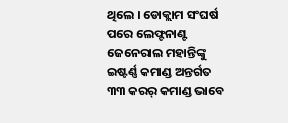ଥିଲେ । ଡୋକ୍ଲାମ ସଂଘର୍ଷ ପରେ ଲେଫ୍ଟନାଣ୍ଟ ଜେନେରାଲ ମହାନ୍ତିଙ୍କୁ ଇଷ୍ଟର୍ଣ୍ଣ କମାଣ୍ଡ ଅନ୍ତର୍ଗତ ୩୩ କରର୍ କମାଣ୍ଡ ଭାବେ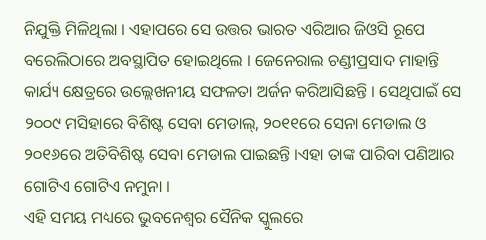ନିଯୁକ୍ତି ମିଳିଥିଲା । ଏହାପରେ ସେ ଉତ୍ତର ଭାରତ ଏରିଆର ଜିଓସି ରୂପେ ବରେଲିଠାରେ ଅବସ୍ଥାପିତ ହୋଇଥିଲେ । ଜେନେରାଲ ଚଣ୍ଡୀପ୍ରସାଦ ମାହାନ୍ତି କାର୍ଯ୍ୟ କ୍ଷେତ୍ରରେ ଉଲ୍ଲେଖନୀୟ ସଫଳତା ଅର୍ଜନ କରିଆସିଛନ୍ତି । ସେଥିପାଇଁ ସେ ୨୦୦୯ ମସିହାରେ ବିଶିଷ୍ଟ ସେବା ମେଡାଲ୍, ୨୦୧୧ରେ ସେନା ମେଡାଲ ଓ ୨୦୧୬ରେ ଅତିବିଶିଷ୍ଟ ସେବା ମେଡାଲ ପାଇଛନ୍ତି ।ଏହା ତାଙ୍କ ପାରିବା ପଣିଆର ଗୋଟିଏ ଗୋଟିଏ ନମୁନା ।
ଏହି ସମୟ ମଧ୍ୟରେ ଭୁବନେଶ୍ୱର ସୈନିକ ସ୍କୁଲରେ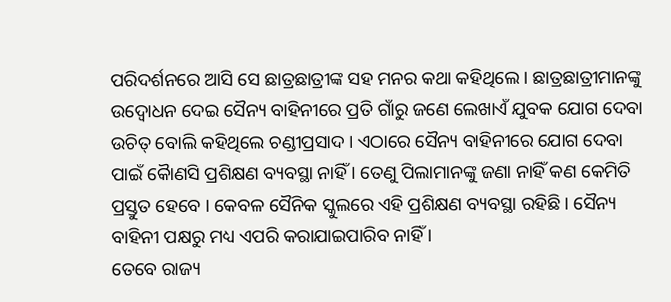ପରିଦର୍ଶନରେ ଆସି ସେ ଛାତ୍ରଛାତ୍ରୀଙ୍କ ସହ ମନର କଥା କହିଥିଲେ । ଛାତ୍ରଛାତ୍ରୀମାନଙ୍କୁ ଉଦ୍ବୋଧନ ଦେଇ ସୈନ୍ୟ ବାହିନୀରେ ପ୍ରତି ଗାଁରୁ ଜଣେ ଲେଖାଏଁ ଯୁବକ ଯୋଗ ଦେବା ଉଚିତ୍ ବୋଲି କହିଥିଲେ ଚଣ୍ଡୀପ୍ରସାଦ । ଏଠାରେ ସୈନ୍ୟ ବାହିନୀରେ ଯୋଗ ଦେବା ପାଇଁ କୈାଣସି ପ୍ରଶିକ୍ଷଣ ବ୍ୟବସ୍ଥା ନାହିଁ । ତେଣୁ ପିଲାମାନଙ୍କୁ ଜଣା ନାହିଁ କଣ କେମିତି ପ୍ରସ୍ତୁତ ହେବେ । କେବଳ ସୈନିକ ସ୍କୁଲରେ ଏହି ପ୍ରଶିକ୍ଷଣ ବ୍ୟବସ୍ଥା ରହିଛି । ସୈନ୍ୟ ବାହିନୀ ପକ୍ଷରୁ ମଧ୍ୟ ଏପରି କରାଯାଇପାରିବ ନାହିଁ ।
ତେବେ ରାଜ୍ୟ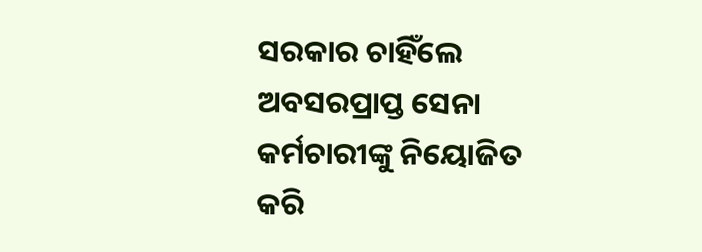ସରକାର ଚାହିଁଲେ ଅବସରପ୍ରାପ୍ତ ସେନା କର୍ମଚାରୀଙ୍କୁ ନିୟୋଜିତ କରି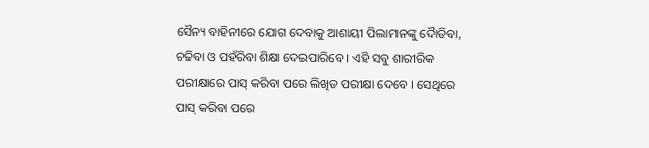ସୈନ୍ୟ ବାହିନୀରେ ଯୋଗ ଦେବାକୁ ଆଶାୟୀ ପିଲାମାନଙ୍କୁ ଦୈାଡିବା, ଚଢିବା ଓ ପହଁରିବା ଶିକ୍ଷା ଦେଇପାରିବେ । ଏହି ସବୁ ଶାରୀରିକ ପରୀକ୍ଷାରେ ପାସ୍ କରିବା ପରେ ଲିଖିତ ପରୀକ୍ଷା ଦେବେ । ସେଥିରେ ପାସ୍ କରିବା ପରେ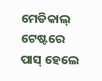ମେଡିକାଲ୍ ଟେଷ୍ଟରେ ପାସ୍ ହେଲେ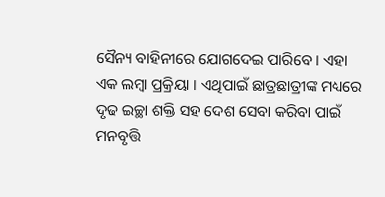ସୈନ୍ୟ ବାହିନୀରେ ଯୋଗଦେଇ ପାରିବେ । ଏହା ଏକ ଲମ୍ବା ପ୍ରକ୍ରିୟା । ଏଥିପାଇଁ ଛାତ୍ରଛାତ୍ରୀଙ୍କ ମଧ୍ୟରେ ଦୃଢ ଇଚ୍ଛା ଶକ୍ତି ସହ ଦେଶ ସେବା କରିବା ପାଇଁ ମନବୃତ୍ତି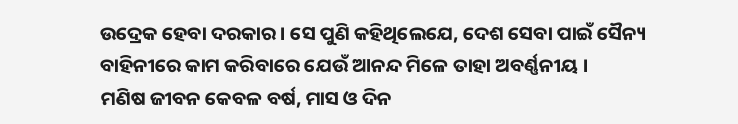ଉଦ୍ରେକ ହେବା ଦରକାର । ସେ ପୁଣି କହିଥିଲେଯେ, ଦେଶ ସେବା ପାଇଁ ସୈନ୍ୟ ବାହିନୀରେ କାମ କରିବାରେ ଯେଉଁ ଆନନ୍ଦ ମିଳେ ତାହା ଅବର୍ଣ୍ଣନୀୟ ।
ମଣିଷ ଜୀବନ କେବଳ ବର୍ଷ, ମାସ ଓ ଦିନ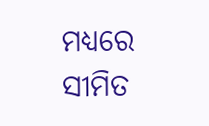ମଧ୍ୟରେ ସୀମିତ